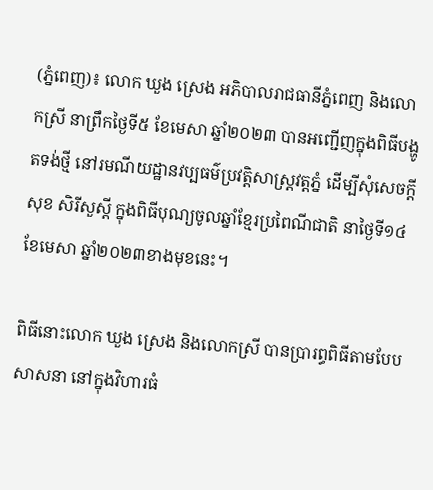(ភ្នំពេញ)៖ លោក ឃួង ស្រេង អភិបាលរាជធានីភ្នំពេញ និងលោកស្រី នាព្រឹកថ្ងៃទី៥ ខែមេសា ឆ្នាំ២០២៣ បានអញ្ជើញក្នុងពិធីបង្ហូតទង់ថ្មី នៅរមណីយដ្ឋានវប្បធម៌ប្រវត្តិសាស្រ្តវត្តភ្នំ ដើម្បីសុំសេចក្តីសុខ សិរីសួស្តី ក្នុងពិធីបុណ្យចូលឆ្នាំខ្មែរប្រពៃណីជាតិ នាថ្ងៃទី១៤ ខែមេសា ឆ្នាំ២០២៣ខាងមុខនេះ។

ពិធីនោះលោក ឃួង ស្រេង និងលោកស្រី បានប្រារព្ធពិធីតាមបែបសាសនា នៅក្នុងវិហារធំ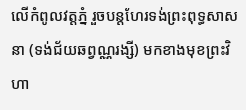លើកំពូលវត្តភ្នំ រួចបន្តហែរទង់ព្រះពុទ្ធសាសនា (ទង់ជ័យឆព្វណ្ណរង្សី) មកខាងមុខព្រះវិហា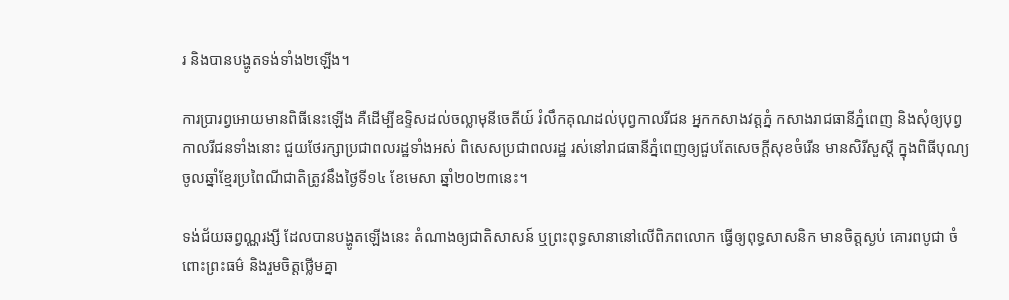រ និងបានបង្ហូតទង់ទាំង២ឡើង។

ការប្រារព្វអោយមានពិធីនេះឡើង គឺដើម្បីឧទ្ទិសដល់ចល្លាមុនីចេតីយ៍ រំលឹកគុណដល់បុព្វកាលរីជន អ្នកកសាងវត្តភ្នំ កសាងរាជធានីភ្នំពេញ និងសុំឲ្យបុព្វកាលរីជនទាំងនោះ ជួយថែរក្សាប្រជាពលរដ្ឋទាំងអស់ ពិសេសប្រជាពលរដ្ឋ រស់នៅរាជធានីភ្នំពេញឲ្យជួបតែសេចក្តីសុខចំរើន មានសិរីសួស្តី ក្នុងពិធីបុណ្យចូលឆ្នាំខ្មែរប្រពៃណីជាតិត្រូវនឹងថ្ងៃទី១៤ ខែមេសា ឆ្នាំ២០២៣នេះ។

ទង់ជ័យឆព្វណ្ណរង្សី ដែលបានបង្ហូតឡើងនេះ តំណាងឲ្យជាតិសាសន៍ ឬព្រះពុទ្ធសានានៅលើពិភពលោក ធ្វើឲ្យពុទ្ធសាសនិក មានចិត្តស្ងប់ គោរពបូជា ចំពោះព្រះធម៌ និងរួមចិត្តថ្លើមគ្នា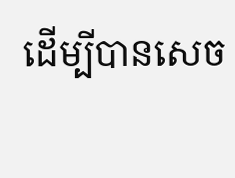ដើម្បីបានសេច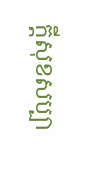ក្តីសុខសប្បា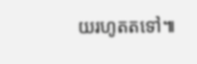យរហូតតទៅ៕